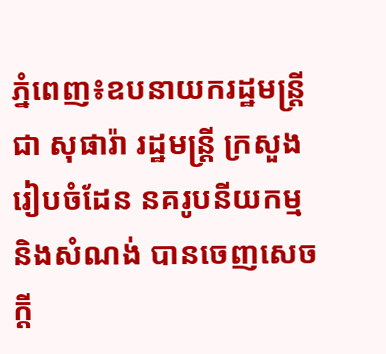ភ្នំពេញ៖ឧបនាយករដ្ឋមន្រ្តីជា សុផារ៉ា រដ្ឋមន្រ្តី ក្រសួងរៀបចំដែន នគរូបនីយកម្ម និងសំណង់ បានចេញសេចក្តី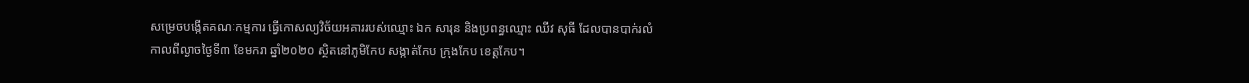សម្រេចបង្កើតគណៈកម្មការ ធ្វើកោសល្យវិច័យអគាររបស់ឈ្មោះ ឯក សារុន និងប្រពន្ធឈ្មោះ ឈីវ សុធី ដែលបានបាក់រលំ កាលពីល្ងាចថ្ងៃទី៣ ខែមករា ឆ្នាំ២០២០ ស្ថិតនៅភូមិកែប សង្កាត់កែប ក្រុងកែប ខេត្តកែប។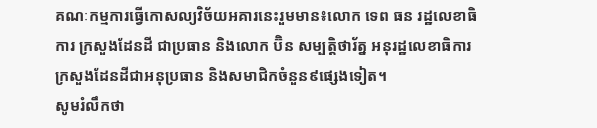គណៈកម្មការធ្វើកោសល្យវិច័យអគារនេះរួមមាន៖លោក ទេព ធន រដ្ឋលេខាធិការ ក្រសួងដែនដី ជាប្រធាន និងលោក ប៊ិន សម្បត្តិថារ័ត្ន អនុរដ្ឋលេខាធិការ ក្រសួងដែនដីជាអនុប្រធាន និងសមាជិកចំនួន៩ផ្សេងទៀត។
សូមរំលឹកថា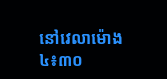នៅវេលាម៉ោង ៤៖៣០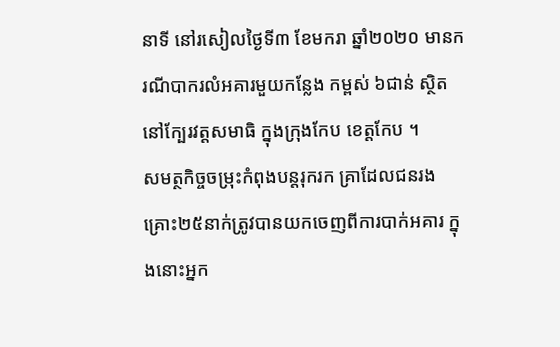នាទី នៅរសៀលថ្ងៃទី៣ ខែមករា ឆ្នាំ២០២០ មានករណីបាករលំអគារមួយកន្លែង កម្ពស់ ៦ជាន់ ស្ថិតនៅក្បែរវត្តសមាធិ ក្នុងក្រុងកែប ខេត្តកែប ។
សមត្ថកិច្ចចម្រុះកំពុងបន្តរុករក គ្រាដែលជនរងគ្រោះ២៥នាក់ត្រូវបានយកចេញពីការបាក់អគារ ក្នុងនោះអ្នក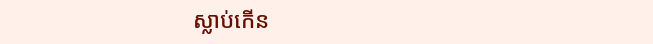ស្លាប់កើន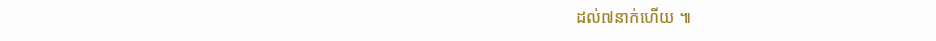ដល់៧នាក់ហើយ ៕